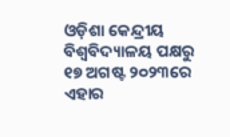ଓଡ଼ିଶା କେନ୍ଦ୍ରୀୟ ବିଶ୍ୱବିଦ୍ୟାଳୟ ପକ୍ଷରୁ ୧୭ ଅଗଷ୍ଟ ୨୦୨୩ରେ ଏହାର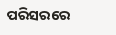ପରିସରରେ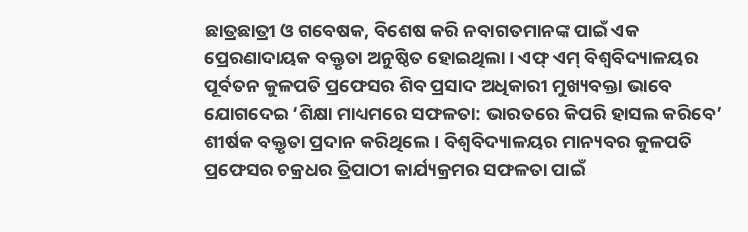ଛାତ୍ରଛାତ୍ରୀ ଓ ଗବେଷକ, ବିଶେଷ କରି ନବାଗତମାନଙ୍କ ପାଇଁ ଏକ ପ୍ରେରଣାଦାୟକ ବକ୍ତୃତା ଅନୁଷ୍ଠିତ ହୋଇଥିଲା। ଏଫ୍ ଏମ୍ ବିଶ୍ବବିଦ୍ୟାଳୟର ପୂର୍ବତନ କୁଳପତି ପ୍ରଫେସର ଶିବ ପ୍ରସାଦ ଅଧିକାରୀ ମୁଖ୍ୟବକ୍ତା ଭାବେ ଯୋଗଦେଇ ‘ଶିକ୍ଷା ମାଧ୍ୟମରେ ସଫଳତା: ଭାରତରେ କିପରି ହାସଲ କରିବେ’ ଶୀର୍ଷକ ବକ୍ତୃତା ପ୍ରଦାନ କରିଥିଲେ। ବିଶ୍ୱବିଦ୍ୟାଳୟର ମାନ୍ୟବର କୁଳପତି ପ୍ରଫେସର ଚକ୍ରଧର ତ୍ରିପାଠୀ କାର୍ଯ୍ୟକ୍ରମର ସଫଳତା ପାଇଁ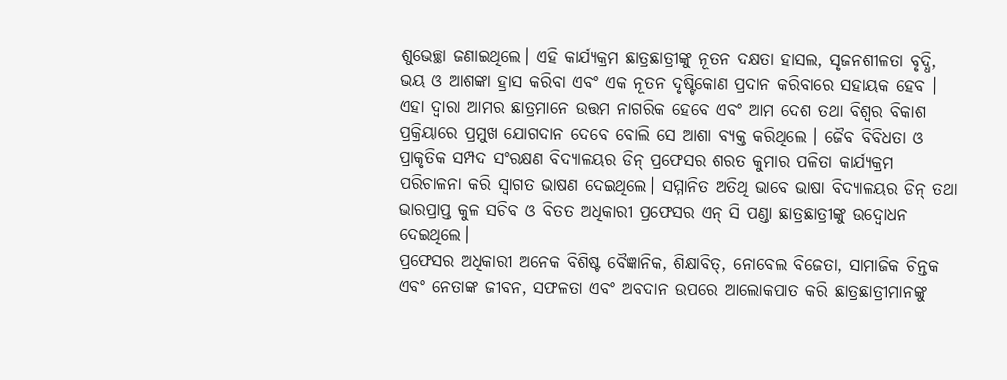ଶୁଭେଚ୍ଛା ଜଣାଇଥିଲେ। ଏହି କାର୍ଯ୍ୟକ୍ରମ ଛାତ୍ରଛାତ୍ରୀଙ୍କୁ ନୂତନ ଦକ୍ଷତା ହାସଲ, ସୃଜନଶୀଳତା ବୃଦ୍ଧି, ଭୟ ଓ ଆଶଙ୍କା ହ୍ରାସ କରିବା ଏବଂ ଏକ ନୂତନ ଦୃଷ୍ଟିକୋଣ ପ୍ରଦାନ କରିବାରେ ସହାୟକ ହେବ । ଏହା ଦ୍ୱାରା ଆମର ଛାତ୍ରମାନେ ଉତ୍ତମ ନାଗରିକ ହେବେ ଏବଂ ଆମ ଦେଶ ତଥା ବିଶ୍ୱର ବିକାଶ ପ୍ରକ୍ରିୟାରେ ପ୍ରମୁଖ ଯୋଗଦାନ ଦେବେ ବୋଲି ସେ ଆଶା ବ୍ୟକ୍ତ କରିଥିଲେ । ଜୈବ ବିବିଧତା ଓ ପ୍ରାକୃତିକ ସମ୍ପଦ ସଂରକ୍ଷଣ ବିଦ୍ୟାଳୟର ଡିନ୍ ପ୍ରଫେସର ଶରତ କୁମାର ପଳିତା କାର୍ଯ୍ୟକ୍ରମ ପରିଚାଳନା କରି ସ୍ୱାଗତ ଭାଷଣ ଦେଇଥିଲେ। ସମ୍ମାନିତ ଅତିଥି ଭାବେ ଭାଷା ବିଦ୍ୟାଳୟର ଡିନ୍ ତଥା ଭାରପ୍ରାପ୍ତ କୁଳ ସଚିବ ଓ ବିତତ ଅଧିକାରୀ ପ୍ରଫେସର ଏନ୍ ସି ପଣ୍ଡା ଛାତ୍ରଛାତ୍ରୀଙ୍କୁ ଉଦ୍ବୋଧନ ଦେଇଥିଲେ।
ପ୍ରଫେସର ଅଧିକାରୀ ଅନେକ ବିଶିଷ୍ଟ ବୈଜ୍ଞାନିକ, ଶିକ୍ଷାବିତ୍, ନୋବେଲ ବିଜେତା, ସାମାଜିକ ଚିନ୍ତକ ଏବଂ ନେତାଙ୍କ ଜୀବନ, ସଫଳତା ଏବଂ ଅବଦାନ ଉପରେ ଆଲୋକପାତ କରି ଛାତ୍ରଛାତ୍ରୀମାନଙ୍କୁ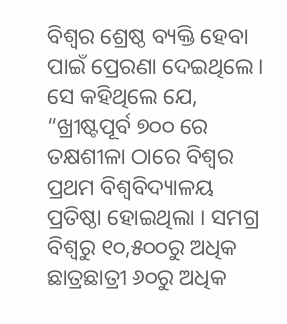ବିଶ୍ୱର ଶ୍ରେଷ୍ଠ ବ୍ୟକ୍ତି ହେବା ପାଇଁ ପ୍ରେରଣା ଦେଇଥିଲେ। ସେ କହିଥିଲେ ଯେ, “ଖ୍ରୀଷ୍ଟପୂର୍ବ ୭୦୦ ରେ ତକ୍ଷଶୀଳା ଠାରେ ବିଶ୍ୱର ପ୍ରଥମ ବିଶ୍ୱବିଦ୍ୟାଳୟ ପ୍ରତିଷ୍ଠା ହୋଇଥିଲା । ସମଗ୍ର ବିଶ୍ୱରୁ ୧୦,୫୦୦ରୁ ଅଧିକ ଛାତ୍ରଛାତ୍ରୀ ୬୦ରୁ ଅଧିକ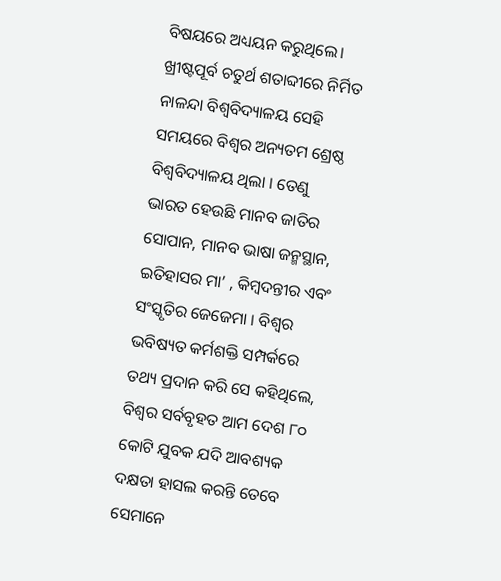ବିଷୟରେ ଅଧ୍ୟୟନ କରୁଥିଲେ। ଖ୍ରୀଷ୍ଟପୂର୍ବ ଚତୁର୍ଥ ଶତାବ୍ଦୀରେ ନିର୍ମିତ ନାଳନ୍ଦା ବିଶ୍ୱବିଦ୍ୟାଳୟ ସେହି ସମୟରେ ବିଶ୍ୱର ଅନ୍ୟତମ ଶ୍ରେଷ୍ଠ ବିଶ୍ୱବିଦ୍ୟାଳୟ ଥିଲା । ତେଣୁ ଭାରତ ହେଉଛି ମାନବ ଜାତିର ସୋପାନ, ମାନବ ଭାଷା ଜନ୍ମସ୍ଥାନ, ଇତିହାସର ମା’ , କିମ୍ବଦନ୍ତୀର ଏବଂ ସଂସ୍କୃତିର ଜେଜେମା । ବିଶ୍ୱର ଭବିଷ୍ୟତ କର୍ମଶକ୍ତି ସମ୍ପର୍କରେ ତଥ୍ୟ ପ୍ରଦାନ କରି ସେ କହିଥିଲେ, ବିଶ୍ୱର ସର୍ବବୃହତ ଆମ ଦେଶ ୮୦ କୋଟି ଯୁବକ ଯଦି ଆବଶ୍ୟକ ଦକ୍ଷତା ହାସଲ କରନ୍ତି ତେବେ ସେମାନେ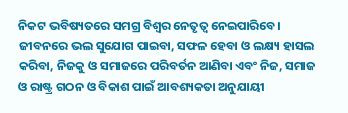ନିକଟ ଭବିଷ୍ୟତରେ ସମଗ୍ର ବିଶ୍ୱର ନେତୃତ୍ୱ ନେଇପାରିବେ। ଜୀବନରେ ଭଲ ସୁଯୋଗ ପାଇବା, ସଫଳ ହେବା ଓ ଲକ୍ଷ୍ୟ ହାସଲ କରିବା, ନିଜକୁ ଓ ସମାଜରେ ପରିବର୍ତନ ଆଣିବା ଏବଂ ନିଜ, ସମାଜ ଓ ରାଷ୍ଟ୍ର ଗଠନ ଓ ବିକାଶ ପାଇଁ ଆବଶ୍ୟକତା ଅନୁଯାୟୀ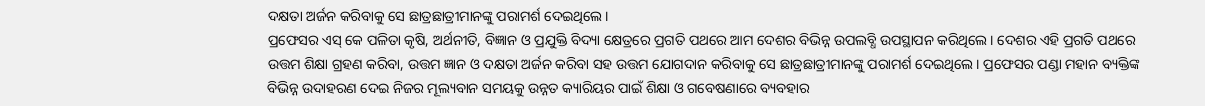ଦକ୍ଷତା ଅର୍ଜନ କରିବାକୁ ସେ ଛାତ୍ରଛାତ୍ରୀମାନଙ୍କୁ ପରାମର୍ଶ ଦେଇଥିଲେ।
ପ୍ରଫେସର ଏସ୍ କେ ପଳିତା କୃଷି, ଅର୍ଥନୀତି, ବିଜ୍ଞାନ ଓ ପ୍ରଯୁକ୍ତି ବିଦ୍ୟା କ୍ଷେତ୍ରରେ ପ୍ରଗତି ପଥରେ ଆମ ଦେଶର ବିଭିନ୍ନ ଉପଲବ୍ଧି ଉପସ୍ଥାପନ କରିଥିଲେ। ଦେଶର ଏହି ପ୍ରଗତି ପଥରେ ଉତ୍ତମ ଶିକ୍ଷା ଗ୍ରହଣ କରିବା, ଉତ୍ତମ ଜ୍ଞାନ ଓ ଦକ୍ଷତା ଅର୍ଜନ କରିବା ସହ ଉତ୍ତମ ଯୋଗଦାନ କରିବାକୁ ସେ ଛାତ୍ରଛାତ୍ରୀମାନଙ୍କୁ ପରାମର୍ଶ ଦେଇଥିଲେ। ପ୍ରଫେସର ପଣ୍ଡା ମହାନ ବ୍ୟକ୍ତିଙ୍କ ବିଭିନ୍ନ ଉଦାହରଣ ଦେଇ ନିଜର ମୂଲ୍ୟବାନ ସମୟକୁ ଉନ୍ନତ କ୍ୟାରିୟର ପାଇଁ ଶିକ୍ଷା ଓ ଗବେଷଣାରେ ବ୍ୟବହାର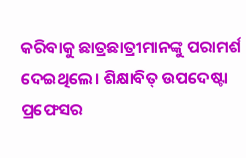କରିବାକୁ ଛାତ୍ରଛାତ୍ରୀମାନଙ୍କୁ ପରାମର୍ଶ ଦେଇଥିଲେ। ଶିକ୍ଷାବିତ୍ ଉପଦେଷ୍ଟା ପ୍ରଫେସର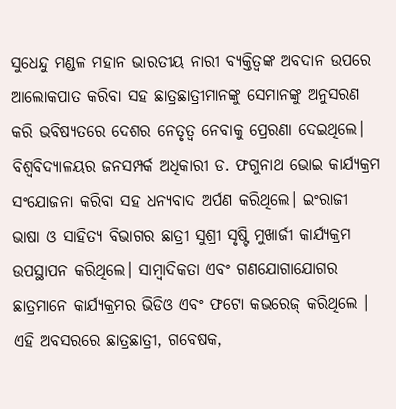ସୁଧେନ୍ଦୁ ମଣ୍ଡଳ ମହାନ ଭାରତୀୟ ନାରୀ ବ୍ୟକ୍ତିତ୍ୱଙ୍କ ଅବଦାନ ଉପରେ ଆଲୋକପାତ କରିବା ସହ ଛାତ୍ରଛାତ୍ରୀମାନଙ୍କୁ ସେମାନଙ୍କୁ ଅନୁସରଣ କରି ଭବିଷ୍ୟତରେ ଦେଶର ନେତୃତ୍ୱ ନେବାକୁ ପ୍ରେରଣା ଦେଇଥିଲେ।
ବିଶ୍ୱବିଦ୍ୟାଳୟର ଜନସମ୍ପର୍କ ଅଧିକାରୀ ଡ. ଫଗୁନାଥ ଭୋଇ କାର୍ଯ୍ୟକ୍ରମ ସଂଯୋଜନା କରିବା ସହ ଧନ୍ୟବାଦ ଅର୍ପଣ କରିଥିଲେ। ଇଂରାଜୀ ଭାଷା ଓ ସାହିତ୍ୟ ବିଭାଗର ଛାତ୍ରୀ ସୁଶ୍ରୀ ସୃଷ୍ଟି ମୁଖାର୍ଜୀ କାର୍ଯ୍ୟକ୍ରମ ଉପସ୍ଥାପନ କରିଥିଲେ। ସାମ୍ବାଦିକତା ଏବଂ ଗଣଯୋଗାଯୋଗର ଛାତ୍ରମାନେ କାର୍ଯ୍ୟକ୍ରମର ଭିଡିଓ ଏବଂ ଫଟୋ କଭରେଜ୍ କରିଥିଲେ । ଏହି ଅବସରରେ ଛାତ୍ରଛାତ୍ରୀ, ଗବେଷକ,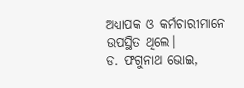ଅଧ୍ୟାପକ ଓ କର୍ମଚାରୀମାନେ ଉପସ୍ଥିତ ଥିଲେ।
ଡ. ଫଗୁନାଥ ଭୋଇ,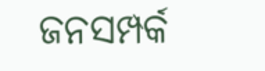ଜନସମ୍ପର୍କ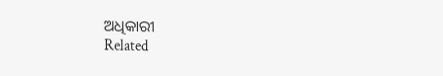ଅଧିକାରୀ
Related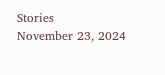Stories
November 23, 2024